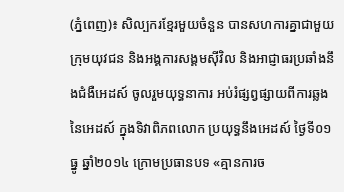(ភ្នំពេញ)៖ សិល្បករខ្មែរមួយចំនួន បានសហការគ្នាជាមួយ ក្រុមយុវជន និងអង្គការសង្គមស៊ីវិល និងអាជ្ញាធរប្រឆាំងនឹងជំងឺអេដស៍ ចូលរួមយុទ្ធនាការ អប់រំផ្សព្វផ្សាយពីការឆ្លងនៃអេដស៍ ក្នុងទិវាពិភពលោក ប្រយុទ្ធនឹងអេដស៍ ថ្ងៃទី០១ ធ្នូ ឆ្នាំ២០១៤ ក្រោមប្រធានបទ «គ្មានការច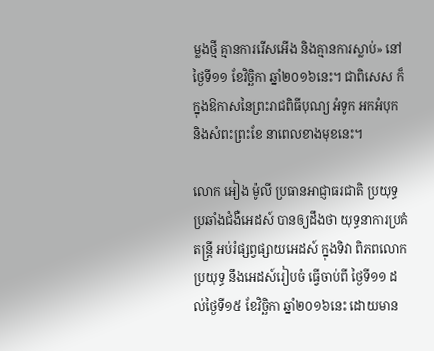ម្លងថ្មី គ្មានការរើសអើង និងគ្មានការស្លាប់» នៅថ្ងៃទី១១ ខែវិច្ឆិកា ឆ្នាំ២០១៦នេះ។ ជាពិសេស ក៏ក្នុងឱកាសនៃព្រះរាជពិធីបុណ្យ អំទូក អកអំបុក និងសំពះព្រះខែ នាពេលខាងមុខនេះ។

លោក អៀង ម៉ូលី ប្រធានអាជ្ញាធរជាតិ ប្រយុទ្ធប្រឆាំងជំងឺអេដស៍ បានឲ្យដឹងថា យុទ្ធនាការប្រគំតន្រ្តី អប់រំផ្សព្វផ្សាយអេដស៍ ក្នុងទិវា ពិភពលោក ប្រយុទ្ធ នឹងអេដស៍រៀបចំ ធ្វើចាប់ពី ថ្ងៃទី១១ ដល់ថ្ងៃទី១៥ ខែវិច្ឆិកា ឆ្នាំ២០១៦នេះ ដោយមាន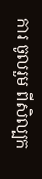ការ ចូលរួម ពីសិល្បក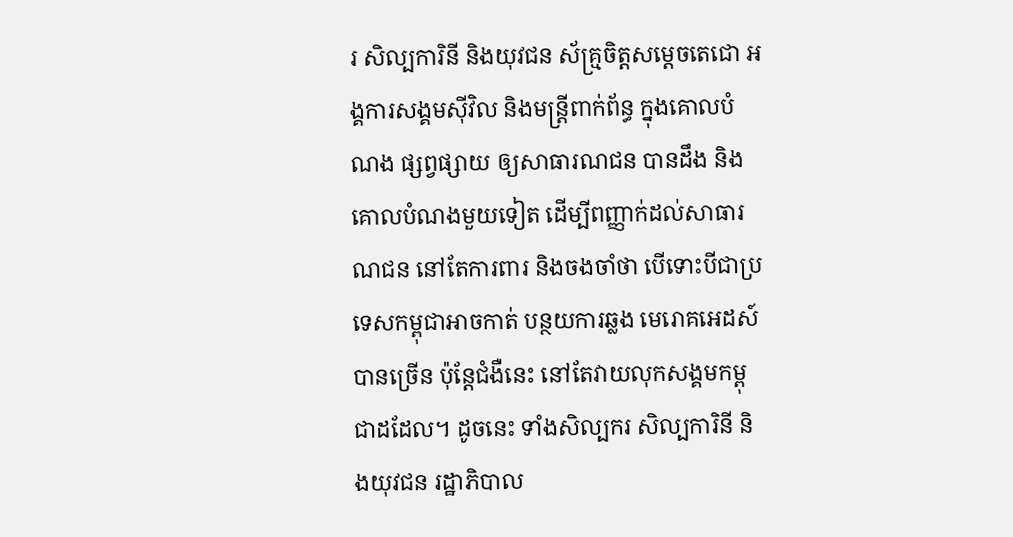រ សិល្បការិនី និងយុវជន ស័គ្រ្មចិត្តសម្តេចតេជោ អង្គការសង្គមស៊ីវិល និងមន្រ្តីពាក់ព័ន្ធ ក្នុងគោលបំណង ផ្សព្វផ្សាយ ឲ្យសាធារណជន បានដឹង និងគោលបំណងមួយទៀត ដើម្បីពញ្ញាក់ដល់សាធារណជន នៅតែការពារ និងចងចាំថា បើទោះបីជាប្រទេសកម្ពុជាអាចកាត់ បន្ថយការឆ្លង មេរោគអេដស៍បានច្រើន ប៉ុន្តែជំងឺនេះ នៅតែវាយលុកសង្គមកម្ពុជាដដែល។ ដូចនេះ ទាំងសិល្បករ សិល្បការិនី និងយុវជន រដ្ឋាភិបាល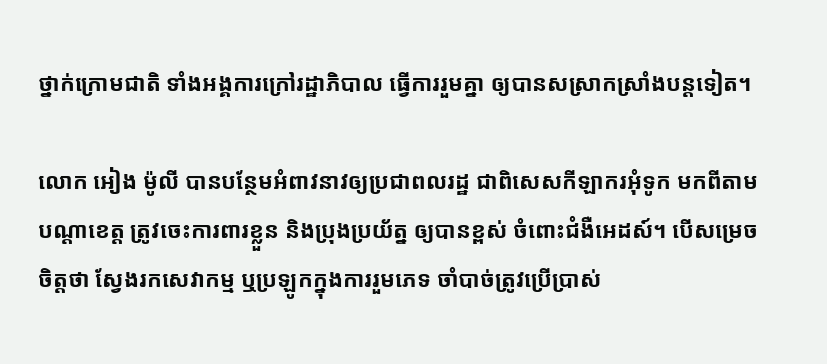ថ្នាក់ក្រោមជាតិ ទាំងអង្គការក្រៅរដ្ឋាភិបាល ធ្វើការរួមគ្នា ឲ្យបានសស្រាកស្រាំងបន្តទៀត។

លោក អៀង ម៉ូលី បានបន្ថែមអំពាវនាវឲ្យប្រជាពលរដ្ឋ ជាពិសេសកីឡាករអុំទូក មកពីតាមបណ្តាខេត្ត ត្រូវចេះការពារខ្លួន និងប្រុងប្រយ័ត្ន ឲ្យបានខ្ពស់ ចំពោះជំងឺអេដស៍។ បើសម្រេចចិត្តថា ស្វែងរកសេវាកម្ម ឬប្រឡូកក្នុងការរួមភេទ ចាំបាច់ត្រូវប្រើប្រាស់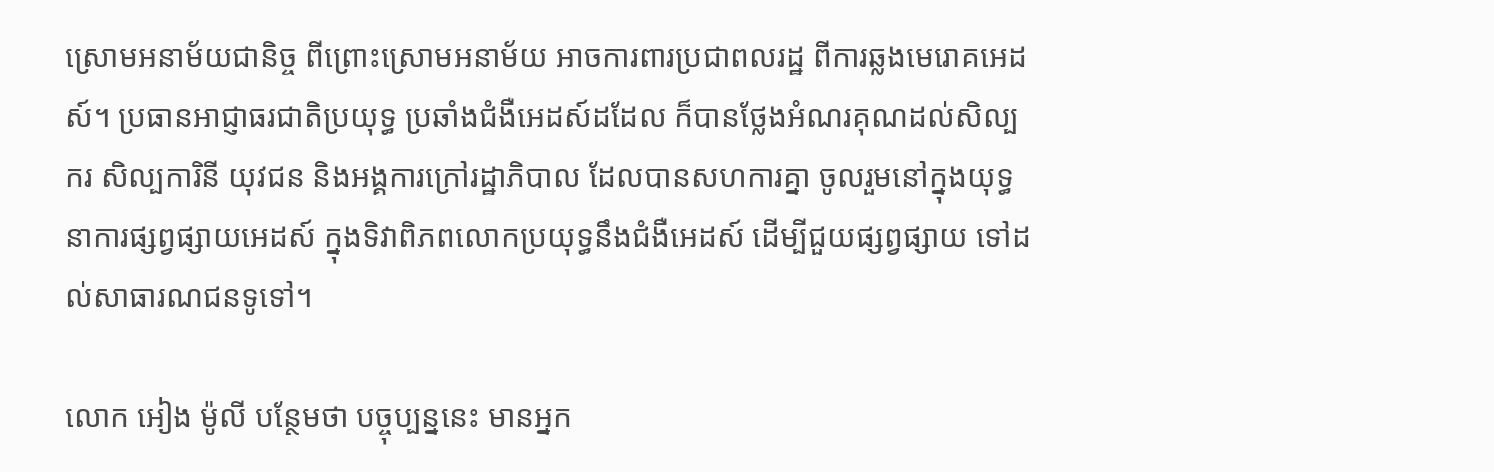ស្រោមអនាម័យជានិច្ច ពីព្រោះស្រោមអនាម័យ អាចការពារប្រជាពលរដ្ឋ ពីការឆ្លងមេរោគអេដស៍។ ប្រធានអាជ្ញាធរជាតិប្រយុទ្ធ ប្រឆាំងជំងឺអេដស៍ដដែល ក៏បានថ្លែងអំណរគុណដល់សិល្បករ សិល្បការិនី យុវជន និងអង្គការក្រៅរដ្ឋាភិបាល ដែលបានសហការគ្នា ចូលរួមនៅក្នុងយុទ្ធនាការផ្សព្វផ្សាយអេដស៍ ក្នុងទិវាពិភពលោកប្រយុទ្ធនឹងជំងឺអេដស៍ ដើម្បីជួយផ្សព្វផ្សាយ ទៅដល់សាធារណជនទូទៅ។

លោក អៀង ម៉ូលី បន្ថែមថា បច្ចុប្បន្ននេះ មានអ្នក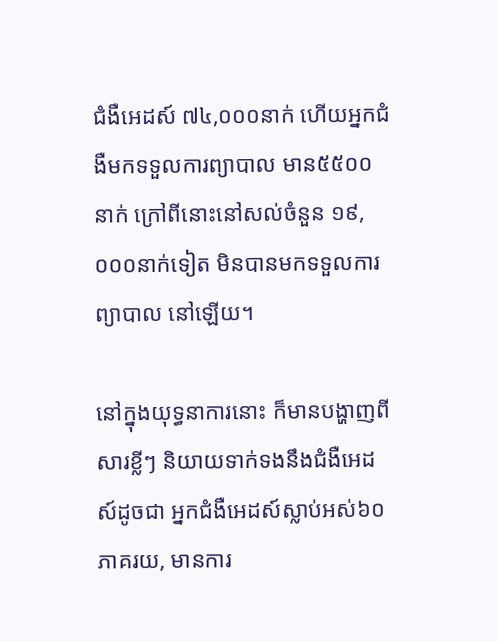ជំងឺអេដស៍ ៧៤,០០០នាក់ ហើយអ្នកជំងឺមកទទួលការព្យាបាល មាន៥៥០០នាក់ ក្រៅពីនោះនៅសល់ចំនួន ១៩,០០០នាក់ទៀត មិនបានមកទទួលការព្យាបាល នៅឡើយ។

នៅក្នុងយុទ្ធនាការនោះ ក៏មានបង្ហាញពីសារខ្លីៗ និយាយទាក់ទងនឹងជំងឺអេដស៍ដូចជា អ្នកជំងឺអេដស៍ស្លាប់អស់៦០ភាគរយ, មានការ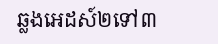ឆ្លងអេដស៍២ទៅ៣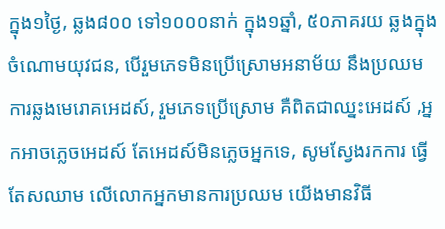ក្នុង១ថ្ងៃ, ឆ្លង៨០០ ទៅ១០០០នាក់ ក្នុង១ឆ្នាំ, ៥០ភាគរយ ឆ្លងក្នុងចំណោមយុវជន, បើរួមភេទមិនប្រើស្រោមអនាម័យ នឹងប្រឈមការឆ្លងមេរោគអេដស៍, រួមភេទប្រើស្រោម គឺពិតជាឈ្នះអេដស៍ ,អ្នកអាចភ្លេចអេដស៍ តែអេដស៍មិនភ្លេចអ្នកទេ, សូមស្វែងរកការ ធ្វើតែសឈាម លើលោកអ្នកមានការប្រឈម យើងមានវិធី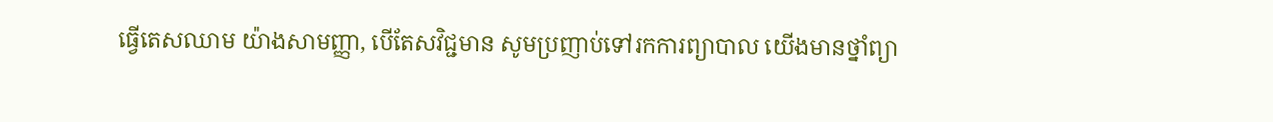ធ្វើតេសឈាម យ៉ាងសាមញ្ញា, បើតែសវិជ្ជមាន សូមប្រញាប់ទៅរកការព្យាបាល យើងមានថ្នាំព្យា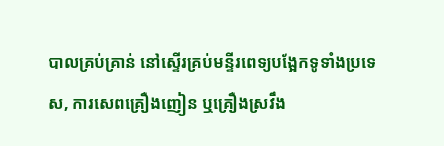បាលគ្រប់គ្រាន់ នៅស្ទើរគ្រប់មន្ទីរពេទ្យបង្អែកទូទាំងប្រទេស, ការសេពគ្រឿងញៀន ឬគ្រឿងស្រវឹង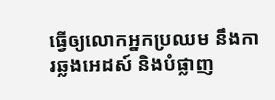ធ្វើឲ្យលោកអ្នកប្រឈម នឹងការឆ្លងអេដស៍ និងបំផ្លាញ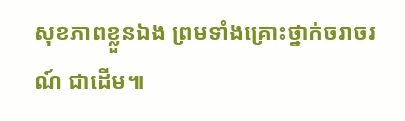សុខភាពខ្លួនឯង ព្រមទាំងគ្រោះថ្នាក់ចរាចរណ៍ ជាដើម៕